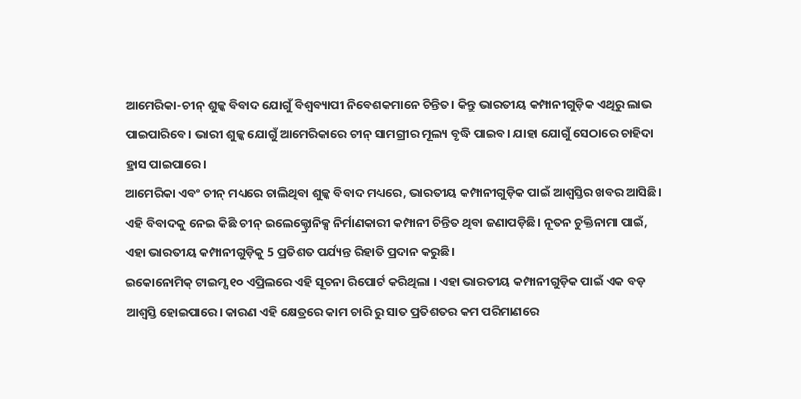ଆମେରିକା-ଚୀନ୍ ଶୁଳ୍କ ବିବାଦ ଯୋଗୁଁ ବିଶ୍ୱବ୍ୟାପୀ ନିବେଶକମାନେ ଚିନ୍ତିତ। କିନ୍ତୁ ଭାରତୀୟ କମ୍ପାନୀଗୁଡ଼ିକ ଏଥିରୁ ଲାଭ ପାଇପାରିବେ। ଭାରୀ ଶୁଳ୍କ ଯୋଗୁଁ ଆମେରିକାରେ ଚୀନ୍ ସାମଗ୍ରୀର ମୂଲ୍ୟ ବୃଦ୍ଧି ପାଇବ। ଯାହା ଯୋଗୁଁ ସେଠାରେ ଚାହିଦା ହ୍ରାସ ପାଇପାରେ।
ଆମେରିକା ଏବଂ ଚୀନ୍ ମଧ୍ୟରେ ଚାଲିଥିବା ଶୁଳ୍କ ବିବାଦ ମଧ୍ୟରେ, ଭାରତୀୟ କମ୍ପାନୀଗୁଡ଼ିକ ପାଇଁ ଆଶ୍ୱସ୍ତିର ଖବର ଆସିଛି। ଏହି ବିବାଦକୁ ନେଇ କିଛି ଚୀନ୍ ଇଲେକ୍ଟ୍ରୋନିକ୍ସ ନିର୍ମାଣକାରୀ କମ୍ପାନୀ ଚିନ୍ତିତ ଥିବା ଜଣାପଡ଼ିଛି। ନୂତନ ଚୁକ୍ତିନାମା ପାଇଁ, ଏହା ଭାରତୀୟ କମ୍ପାନୀଗୁଡ଼ିକୁ 5 ପ୍ରତିଶତ ପର୍ଯ୍ୟନ୍ତ ରିହାତି ପ୍ରଦାନ କରୁଛି।
ଇକୋନୋମିକ୍ ଟାଇମ୍ସ ୧୦ ଏପ୍ରିଲରେ ଏହି ସୂଚନା ରିପୋର୍ଟ କରିଥିଲା । ଏହା ଭାରତୀୟ କମ୍ପାନୀଗୁଡ଼ିକ ପାଇଁ ଏକ ବଡ଼ ଆଶ୍ୱସ୍ତି ହୋଇପାରେ। କାରଣ ଏହି କ୍ଷେତ୍ରରେ କାମ ଚାରି ରୁ ସାତ ପ୍ରତିଶତର କମ ପରିମାଣରେ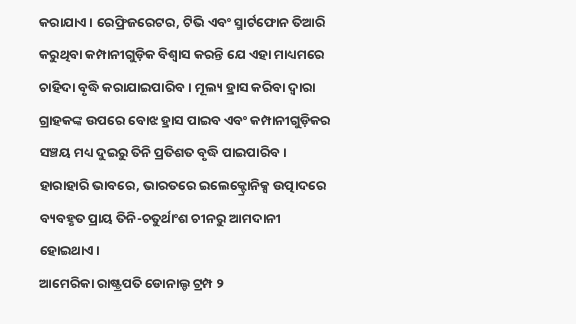କରାଯାଏ। ରେଫ୍ରିଜରେଟର, ଟିଭି ଏବଂ ସ୍ମାର୍ଟଫୋନ ତିଆରି କରୁଥିବା କମ୍ପାନୀଗୁଡ଼ିକ ବିଶ୍ୱାସ କରନ୍ତି ଯେ ଏହା ମାଧ୍ୟମରେ ଚାହିଦା ବୃଦ୍ଧି କରାଯାଇପାରିବ। ମୂଲ୍ୟ ହ୍ରାସ କରିବା ଦ୍ୱାରା ଗ୍ରାହକଙ୍କ ଉପରେ ବୋଝ ହ୍ରାସ ପାଇବ ଏବଂ କମ୍ପାନୀଗୁଡ଼ିକର ସଞ୍ଚୟ ମଧ୍ୟ ଦୁଇରୁ ତିନି ପ୍ରତିଶତ ବୃଦ୍ଧି ପାଇପାରିବ। ହାରାହାରି ଭାବରେ, ଭାରତରେ ଇଲେକ୍ଟ୍ରୋନିକ୍ସ ଉତ୍ପାଦରେ ବ୍ୟବହୃତ ପ୍ରାୟ ତିନି-ଚତୁର୍ଥାଂଶ ଚୀନରୁ ଆମଦାନୀ ହୋଇଥାଏ।
ଆମେରିକା ରାଷ୍ଟ୍ରପତି ଡୋନାଲ୍ଡ ଟ୍ରମ୍ପ ୨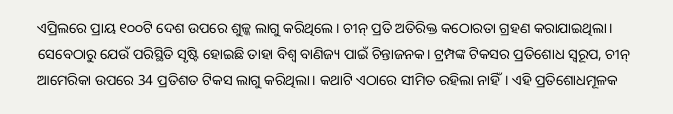ଏପ୍ରିଲରେ ପ୍ରାୟ ୧୦୦ଟି ଦେଶ ଉପରେ ଶୁଳ୍କ ଲାଗୁ କରିଥିଲେ। ଚୀନ୍ ପ୍ରତି ଅତିରିକ୍ତ କଠୋରତା ଗ୍ରହଣ କରାଯାଇଥିଲା। ସେବେଠାରୁ ଯେଉଁ ପରିସ୍ଥିତି ସୃଷ୍ଟି ହୋଇଛି ତାହା ବିଶ୍ୱ ବାଣିଜ୍ୟ ପାଇଁ ଚିନ୍ତାଜନକ। ଟ୍ରମ୍ପଙ୍କ ଟିକସର ପ୍ରତିଶୋଧ ସ୍ୱରୂପ, ଚୀନ୍ ଆମେରିକା ଉପରେ 34 ପ୍ରତିଶତ ଟିକସ ଲାଗୁ କରିଥିଲା। କଥାଟି ଏଠାରେ ସୀମିତ ରହିଲା ନାହିଁ। ଏହି ପ୍ରତିଶୋଧମୂଳକ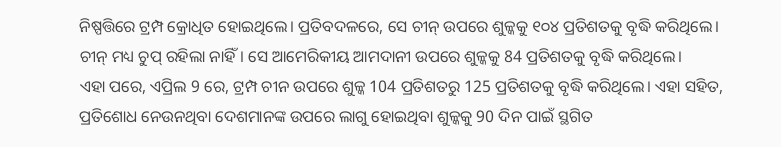ନିଷ୍ପତ୍ତିରେ ଟ୍ରମ୍ପ କ୍ରୋଧିତ ହୋଇଥିଲେ। ପ୍ରତିବଦଳରେ, ସେ ଚୀନ୍ ଉପରେ ଶୁଳ୍କକୁ ୧୦୪ ପ୍ରତିଶତକୁ ବୃଦ୍ଧି କରିଥିଲେ। ଚୀନ୍ ମଧ୍ୟ ଚୁପ୍ ରହିଲା ନାହିଁ। ସେ ଆମେରିକୀୟ ଆମଦାନୀ ଉପରେ ଶୁଳ୍କକୁ 84 ପ୍ରତିଶତକୁ ବୃଦ୍ଧି କରିଥିଲେ।
ଏହା ପରେ, ଏପ୍ରିଲ 9 ରେ, ଟ୍ରମ୍ପ ଚୀନ ଉପରେ ଶୁଳ୍କ 104 ପ୍ରତିଶତରୁ 125 ପ୍ରତିଶତକୁ ବୃଦ୍ଧି କରିଥିଲେ। ଏହା ସହିତ, ପ୍ରତିଶୋଧ ନେଉନଥିବା ଦେଶମାନଙ୍କ ଉପରେ ଲାଗୁ ହୋଇଥିବା ଶୁଳ୍କକୁ 90 ଦିନ ପାଇଁ ସ୍ଥଗିତ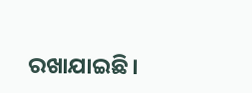ରଖାଯାଇଛି।